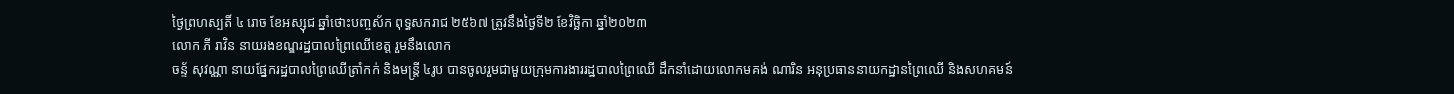ថ្ងៃព្រហស្បតិ៍ ៤ រោច ខែអស្សុជ ឆ្នាំថោះបញ្ចស័ក ពុទ្ធសករាជ ២៥៦៧ ត្រូវនឹងថ្ងៃទី២ ខែវិច្ឆិកា ឆ្នាំ២០២៣
លោក ភី រាវិន នាយរងខណ្ឌរដ្ឋបាលព្រៃឈើខេត្ត រួមនឹងលោក
ចន្ទ័ សុវណ្ណា នាយផ្នែករដ្ឋបាលព្រៃឈើត្រាំកក់ និងមន្ត្រី ៤រូប បានចូលរួមជាមួយក្រុមការងាររដ្ឋបាលព្រៃឈើ ដឹកនាំដោយលោកមគង់ ណារិន អនុប្រធាននាយកដ្ឋានព្រៃឈើ និងសហគមន៍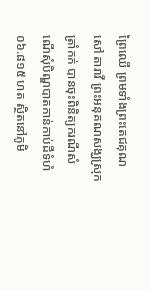ព្រៃឈើ ព្រមទាំងព្រះតេជគុណ សៅ តារាវី ព្រះអនុគណសង្ឃស្រុកត្រាំកក់ បានចុះពិនិត្យករណីសំណើសុំបិណ្ឌបាតកាន់កាប់ដីទំហំ ០៦.៨១៥ ហត ស្ថិតនៅភូមិ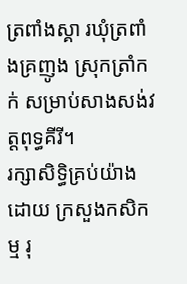ត្រពាំងស្គា រឃុំត្រពាំងគ្រញូង ស្រុកត្រាំកក់ សម្រាប់សាងសង់វត្តពុទ្ធគីរី។
រក្សាសិទិ្ធគ្រប់យ៉ាងដោយ ក្រសួងកសិកម្ម រុ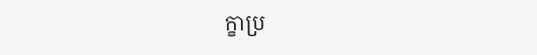ក្ខាប្រ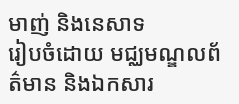មាញ់ និងនេសាទ
រៀបចំដោយ មជ្ឈមណ្ឌលព័ត៌មាន និងឯកសារ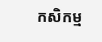កសិកម្ម